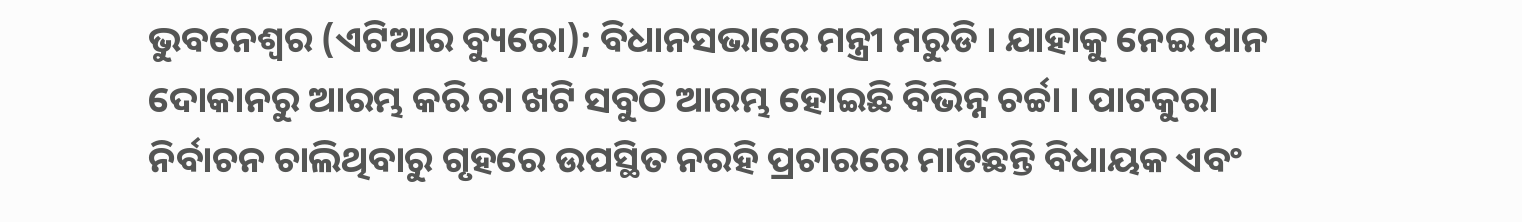ଭୁବନେଶ୍ୱର (ଏଟିଆର ବ୍ୟୁରୋ); ବିଧାନସଭାରେ ମନ୍ତ୍ରୀ ମରୁଡି । ଯାହାକୁ ନେଇ ପାନ ଦୋକାନରୁ ଆରମ୍ଭ କରି ଚା ଖଟି ସବୁଠି ଆରମ୍ଭ ହୋଇଛି ବିଭିନ୍ନ ଚର୍ଚ୍ଚା । ପାଟକୁରା ନିର୍ବାଚନ ଚାଲିଥିବାରୁ ଗୃହରେ ଉପସ୍ଥିତ ନରହି ପ୍ରଚାରରେ ମାତିଛନ୍ତି ବିଧାୟକ ଏବଂ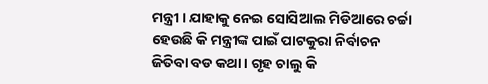ମନ୍ତ୍ରୀ । ଯାହାକୁ ନେଇ ସୋସିଆଲ ମିଡିଆରେ ଚର୍ଚ୍ଚା ହେଉଛି କି ମନ୍ତ୍ରୀଙ୍କ ପାଇଁ ପାଟକୁରା ନିର୍ବାଚନ ଜିତିବା ବଡ କଥା । ଗୃହ ଚାଲୁ କି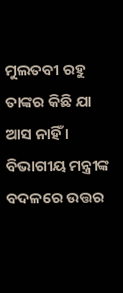ମୁଲତବୀ ରହୁ ତାଙ୍କର କିଛି ଯା ଆସ ନାହିଁ ।
ବିଭାଗୀୟ ମନ୍ତ୍ରୀଙ୍କ ବଦଳରେ ଉତ୍ତର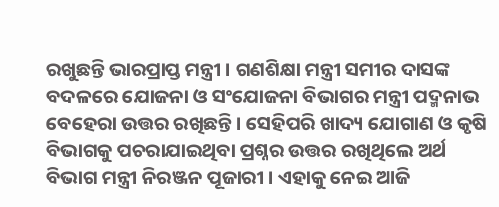ରଖୁଛନ୍ତି ଭାରପ୍ରାପ୍ତ ମନ୍ତ୍ରୀ । ଗଣଶିକ୍ଷା ମନ୍ତ୍ରୀ ସମୀର ଦାସଙ୍କ ବଦଳରେ ଯୋଜନା ଓ ସଂଯୋଜନା ବିଭାଗର ମନ୍ତ୍ରୀ ପଦ୍ମନାଭ ବେହେରା ଉତ୍ତର ରଖିଛନ୍ତି । ସେହିପରି ଖାଦ୍ୟ ଯୋଗାଣ ଓ କୃଷି ବିଭାଗକୁ ପଚରାଯାଇଥିବା ପ୍ରଶ୍ନର ଉତ୍ତର ରଖିଥିଲେ ଅର୍ଥ ବିଭାଗ ମନ୍ତ୍ରୀ ନିରଞ୍ଜନ ପୂଜାରୀ । ଏହାକୁ ନେଇ ଆଜି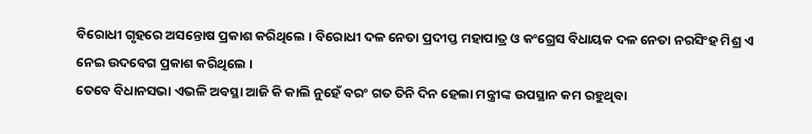ବିରୋଧୀ ଗୃହରେ ଅସନ୍ତୋଷ ପ୍ରକାଶ କରିଥିଲେ । ବିରୋଧୀ ଦଳ ନେତା ପ୍ରଦୀପ୍ତ ମହାପାତ୍ର ଓ କଂଗ୍ରେସ ବିଧାୟକ ଦଳ ନେତା ନରସିଂହ ମିଶ୍ର ଏ ନେଇ ଉଦବେଗ ପ୍ରକାଶ କରିଥିଲେ ।
ତେବେ ବିଧାନସଭା ଏଭଳି ଅବସ୍ଥା ଆଜି କି କାଲି ନୁହେଁ ବରଂ ଗତ ତିନି ଦିନ ହେଲା ମନ୍ତ୍ରୀଙ୍କ ଉପସ୍ଥାନ କମ ରହୁଥିବା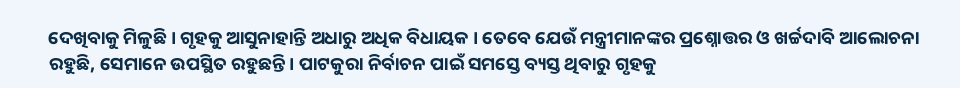ଦେଖିବାକୁ ମିଳୁଛି । ଗୃହକୁ ଆସୁନାହାନ୍ତି ଅଧାରୁ ଅଧିକ ବିଧାୟକ । ତେବେ ଯେଉଁ ମନ୍ତ୍ରୀମାନଙ୍କର ପ୍ରଶ୍ନୋତ୍ତର ଓ ଖର୍ଚ୍ଚଦାବି ଆଲୋଚନା ରହୁଛି, ସେମାନେ ଉପସ୍ଥିତ ରହୁଛନ୍ତି। ପାଟକୁରା ନିର୍ବାଚନ ପାଇଁ ସମସ୍ତେ ବ୍ୟସ୍ତ ଥିବାରୁ ଗୃହକୁ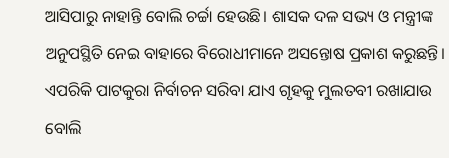ଆସିପାରୁ ନାହାନ୍ତି ବୋଲି ଚର୍ଚ୍ଚା ହେଉଛି। ଶାସକ ଦଳ ସଭ୍ୟ ଓ ମନ୍ତ୍ରୀଙ୍କ ଅନୁପସ୍ଥିତି ନେଇ ବାହାରେ ବିରୋଧୀମାନେ ଅସନ୍ତୋଷ ପ୍ରକାଶ କରୁଛନ୍ତି। ଏପରିକି ପାଟକୁରା ନିର୍ବାଚନ ସରିବା ଯାଏ ଗୃହକୁ ମୁଲତବୀ ରଖାଯାଉ ବୋଲି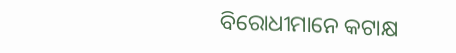ବିରୋଧୀମାନେ କଟାକ୍ଷ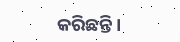କରିଛନ୍ତି।